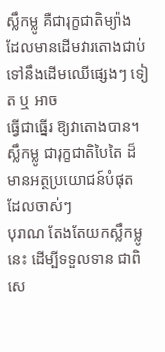ស្លឹកម្លូ គឺជារុក្ខជាតិម្យ៉ាង ដែលមានដើមវារតោងជាប់ទៅនឹងដើមឈើផ្សេងៗ ទៀត ឬ អាច
ធ្វើជាធ្នើរ ឱ្យវាតោងបាន។ ស្លឹកម្លូ ជារុក្ខជាតិបៃតៃ ដ៏មានអត្ថប្រយោជន៍បំផុត ដែលចាស់ៗ
បុរាណ តែងតែយកស្លឹកម្លូនេះ ដើម្បីទទួលទាន ជាពិសេ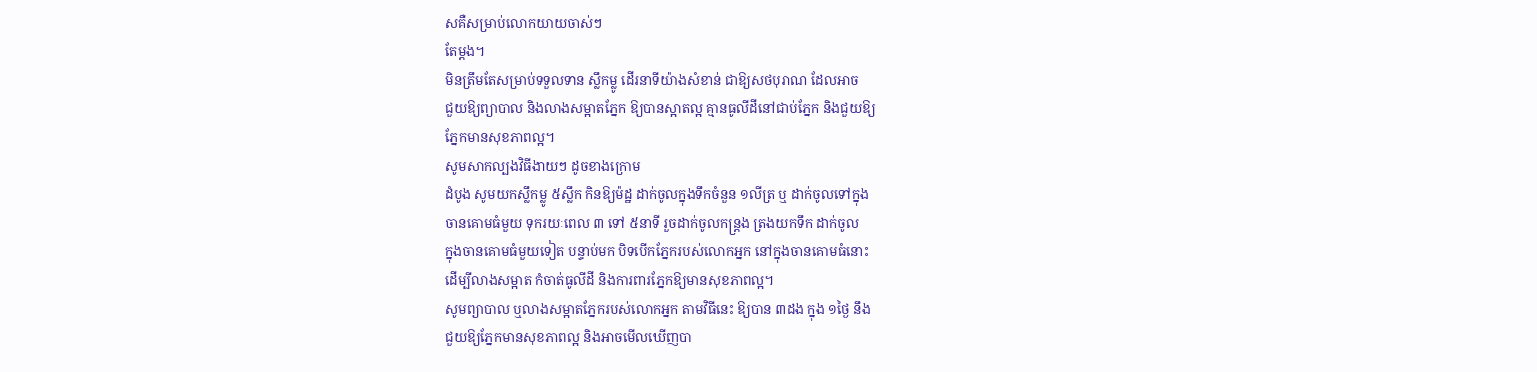សគឺសម្រាប់លោកយាយចាស់ៗ
តែម្តង។
មិនត្រឹមតែសម្រាប់ទទួលទាន ស្លឹកម្លូ ដើរនាទីយ៉ាងសំខាន់ ជាឱ្យសថបុរាណ ដែលអាច
ជួយឱ្យព្យាបាល និងលាងសម្អាតភ្នែក ឱ្យបានស្អាតល្អ គ្មានធូលីដីនៅជាប់ភ្នែក និងជួយឱ្យ
ភ្នែកមានសុខភាពល្អ។
សូមសាកល្បងវិធីងាយៗ ដូចខាងក្រោម
ដំបូង សូមយកស្លឹកម្លូ ៥ស្លឹក កិនឱ្យម៉ដ្ឋ ដាក់ចូលក្នុងទឹកចំនួន ១លីត្រ ឬ ដាក់ចូលទៅក្នុង
ចានគោមធំមួយ ទុករយៈពេល ៣ ទៅ ៥នាទី រួចដាក់ចូលកន្ត្រង ត្រងយកទឹក ដាក់ចូល
ក្នុងចានគោមធំមួយទៀត បន្ទាប់មក បិទបើកភ្នែករបស់លោកអ្នក នៅក្នុងចានគោមធំនោះ
ដើម្បីលាងសម្អាត កំចាត់ធូលីដី និងការពារភ្នែកឱ្យមានសុខភាពល្អ។
សូមព្យាបាល ឬលាងសម្អាតភ្នែករបស់លោកអ្នក តាមវិធីនេះ ឱ្យបាន ៣ដង ក្នុង ១ថ្ងៃ នឹង
ជួយឱ្យភ្នែកមានសុខភាពល្អ និងអាចមើលឃើញបា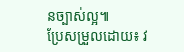នច្បាស់ល្អ៕
ប្រែសម្រួលដោយ៖ វ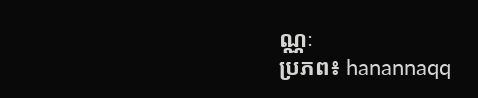ណ្ណៈ
ប្រភព៖ hanannaqq